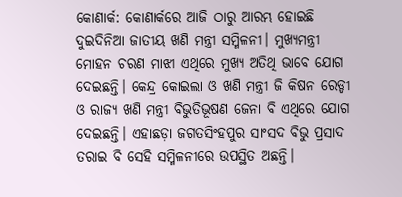କୋଣାର୍କ: କୋଣାର୍କରେ ଆଜି ଠାରୁ ଆରମ୍ଭ ହୋଇଛି ଦୁଇଦିନିଆ ଜାତୀୟ ଖଣି ମନ୍ତ୍ରୀ ସମ୍ମିଳନୀ। ମୁଖ୍ୟମନ୍ତ୍ରୀ ମୋହନ ଚରଣ ମାଝୀ ଏଥିରେ ମୁଖ୍ୟ ଅତିଥି ଭାବେ ଯୋଗ ଦେଇଛନ୍ତି। କେନ୍ଦ୍ର କୋଇଲା ଓ ଖଣି ମନ୍ତ୍ରୀ ଜି କିଷନ ରେଡ୍ଡୀ ଓ ରାଜ୍ୟ ଖଣି ମନ୍ତ୍ରୀ ବିଭୁତିଭୂଷଣ ଜେନା ବି ଏଥିରେ ଯୋଗ ଦେଇଛନ୍ତି। ଏହାଛଡ଼ା ଜଗତସିଂହପୁର ସାଂସଦ ବିଭୁ ପ୍ରସାଦ ତରାଇ ବି ସେହି ସମ୍ମିଳନୀରେ ଉପସ୍ଥିତ ଅଛନ୍ତି।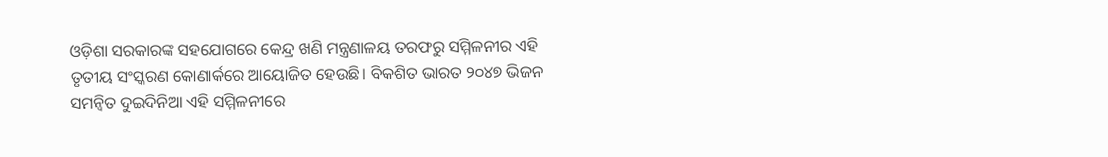ଓଡ଼ିଶା ସରକାରଙ୍କ ସହଯୋଗରେ କେନ୍ଦ୍ର ଖଣି ମନ୍ତ୍ରଣାଳୟ ତରଫରୁ ସମ୍ମିଳନୀର ଏହି ତୃତୀୟ ସଂସ୍କରଣ କୋଣାର୍କରେ ଆୟୋଜିତ ହେଉଛି। ବିକଶିତ ଭାରତ ୨୦୪୭ ଭିଜନ ସମନ୍ୱିତ ଦୁଇଦିନିଆ ଏହି ସମ୍ମିଳନୀରେ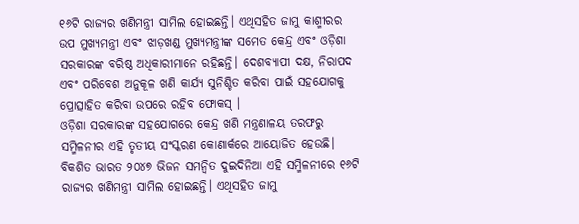୧୬ଟି ରାଜ୍ୟର ଖଣିମନ୍ତ୍ରୀ ସାମିଲ ହୋଇଛନ୍ତି। ଏଥିସହିତ ଜାମୁ କାଶ୍ମୀରର ଉପ ମୁଖ୍ୟମନ୍ତ୍ରୀ ଏବଂ ଝାଡ଼ଖଣ୍ଡ ମୁଖ୍ୟମନ୍ତ୍ରୀଙ୍କ ସମେତ କେନ୍ଦ୍ର ଏବଂ ଓଡ଼ିଶା ସରକାରଙ୍କ ବରିଷ୍ଠ ଅଧିକାରୀମାନେ ରହିଛନ୍ତି। ଦେଶବ୍ୟାପୀ ଦକ୍ଷ, ନିରାପଦ ଏବଂ ପରିବେଶ ଅନୁକୂଳ ଖଣି କାର୍ଯ୍ୟ ସୁନିଶ୍ଚିତ କରିବା ପାଇଁ ସହଯୋଗକୁ ପ୍ରୋତ୍ସାହିତ କରିବା ଉପରେ ରହିବ ଫୋକସ୍ ।
ଓଡ଼ିଶା ସରକାରଙ୍କ ସହଯୋଗରେ କେନ୍ଦ୍ର ଖଣି ମନ୍ତ୍ରଣାଳୟ ତରଫରୁ ସମ୍ମିଳନୀର ଏହି ତୃତୀୟ ସଂସ୍କରଣ କୋଣାର୍କରେ ଆୟୋଜିତ ହେଉଛି। ବିକଶିତ ଭାରତ ୨୦୪୭ ଭିଜନ ସମନ୍ୱିତ ଦୁଇଦିନିଆ ଏହି ସମ୍ମିଳନୀରେ ୧୬ଟି ରାଜ୍ୟର ଖଣିମନ୍ତ୍ରୀ ସାମିଲ ହୋଇଛନ୍ତି। ଏଥିସହିତ ଜାମୁ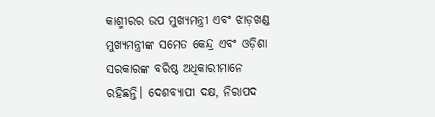କାଶ୍ମୀରର ଉପ ମୁଖ୍ୟମନ୍ତ୍ରୀ ଏବଂ ଝାଡ଼ଖଣ୍ଡ ମୁଖ୍ୟମନ୍ତ୍ରୀଙ୍କ ସମେତ କେନ୍ଦ୍ର ଏବଂ ଓଡ଼ିଶା ସରକାରଙ୍କ ବରିଷ୍ଠ ଅଧିକାରୀମାନେ ରହିଛନ୍ତି। ଦେଶବ୍ୟାପୀ ଦକ୍ଷ, ନିରାପଦ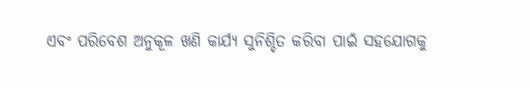ଏବଂ ପରିବେଶ ଅନୁକୂଳ ଖଣି କାର୍ଯ୍ୟ ସୁନିଶ୍ଚିତ କରିବା ପାଇଁ ସହଯୋଗକୁ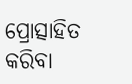ପ୍ରୋତ୍ସାହିତ କରିବା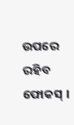ଉପରେ ରହିବ ଫୋକସ୍ ।